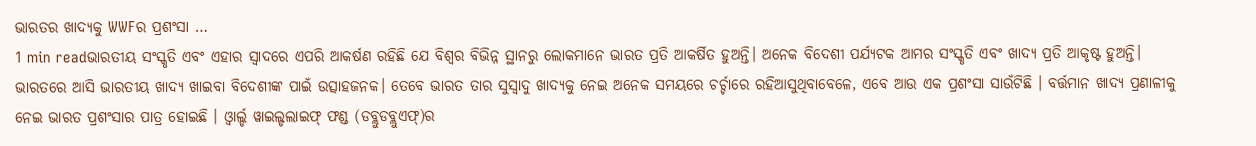ଭାରତର ଖାଦ୍ୟକୁ WWFର ପ୍ରଶଂସା …
1 min readଭାରତୀୟ ସଂସ୍କୃତି ଏବଂ ଏହାର ସ୍ୱାଦରେ ଏପରି ଆକର୍ଷଣ ରହିଛି ଯେ ବିଶ୍ୱର ବିଭିନ୍ନ ସ୍ଥାନରୁ ଲୋକମାନେ ଭାରତ ପ୍ରତି ଆକର୍ଷିତ ହୁଅନ୍ତି। ଅନେକ ବିଦେଶୀ ପର୍ଯ୍ୟଟକ ଆମର ସଂସ୍କୃତି ଏବଂ ଖାଦ୍ୟ ପ୍ରତି ଆକୃଷ୍ଟ ହୁଅନ୍ତି। ଭାରତରେ ଆସି ଭାରତୀୟ ଖାଦ୍ୟ ଖାଇବା ବିଦେଶୀଙ୍କ ପାଇଁ ଉତ୍ସାହଜନକ। ତେବେ ଭାରତ ତାର ସୁସ୍ବାଦୁ ଖାଦ୍ୟକୁ ନେଇ ଅନେକ ସମୟରେ ଚର୍ଚ୍ଚାରେ ରହିଆସୁଥିବାବେଳେ, ଏବେ ଆଉ ଏକ ପ୍ରଶଂସା ସାଉଁଟିଛି । ବର୍ତ୍ତମାନ ଖାଦ୍ୟ ପ୍ରଣାଳୀକୁ ନେଇ ଭାରତ ପ୍ରଶଂସାର ପାତ୍ର ହୋଇଛି । ଓ୍ବାର୍ଲ୍ଡ ୱାଇଲ୍ଡଲାଇଫ୍ ଫଣ୍ଡ (ଡବ୍ଲୁଡବ୍ଲୁଏଫ୍)ର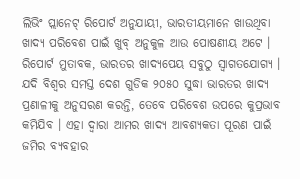ଲିଭିଂ ପ୍ଲାନେଟ୍ ରିପୋର୍ଟ ଅନୁଯାୟୀ, ଭାରତୀୟମାନେ ଖାଉଥିବା ଖାଦ୍ୟ ପରିବେଶ ପାଇଁ ଖୁବ୍ ଅନୁକୁଳ ଆଉ ପୋଷଣୀୟ ଅଟେ ।
ରିପୋର୍ଟ ମୁତାବକ, ଭାରତର ଖାଦ୍ୟପେୟ ସବୁଠୁ ସ୍ବାଗତଯୋଗ୍ୟ । ଯଦି ବିଶ୍ୱର ସମସ୍ତ ଦେଶ ଗୁଡିକ ୨୦୫୦ ସୁଦ୍ଧା ଭାରତର ଖାଦ୍ୟ ପ୍ରଣାଳୀକୁ ଅନୁସରଣ କରନ୍ତି, ତେବେ ପରିବେଶ ଉପରେ କୁପ୍ରଭାବ କମିଯିବ । ଏହା ଦ୍ବାରା ଆମର ଖାଦ୍ୟ ଆବଶ୍ୟକତା ପୂରଣ ପାଇଁ ଜମିର ବ୍ୟବହାର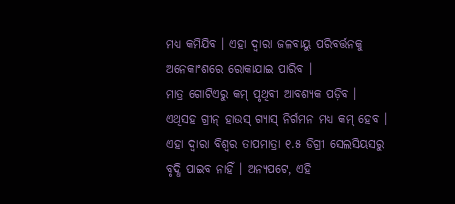ମଧ୍ୟ କମିଯିବ । ଏହା ଦ୍ୱାରା ଜଳବାୟୁ ପରିବର୍ତ୍ତନକୁ ଅନେକାଂଶରେ ରୋକାଯାଇ ପାରିବ ।
ମାତ୍ର ଗୋଟିଏରୁ କମ୍ ପୃଥିବୀ ଆବଶ୍ୟକ ପଡ଼ିବ । ଏଥିସହ ଗ୍ରୀନ୍ ହାଉସ୍ ଗ୍ୟାସ୍ ନିର୍ଗମନ ମଧ୍ୟ କମ୍ ହେବ । ଏହା ଦ୍ୱାରା ବିଶ୍ୱର ତାପମାତ୍ରା ୧.୫ ଡିଗ୍ରୀ ସେଲସିୟସରୁ ବୃଦ୍ଧି ପାଇବ ନାହିଁ । ଅନ୍ୟପଟେ, ଏହି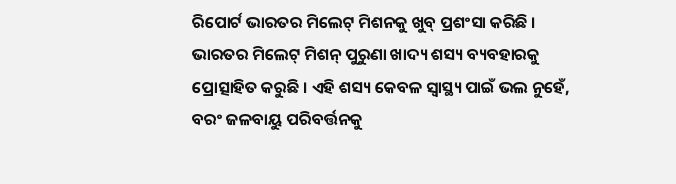ରିପୋର୍ଟ ଭାରତର ମିଲେଟ୍ ମିଶନକୁ ଖୁବ୍ ପ୍ରଶଂସା କରିଛି । ଭାରତର ମିଲେଟ୍ ମିଶନ୍ ପୁରୁଣା ଖାଦ୍ୟ ଶସ୍ୟ ବ୍ୟବହାରକୁ ପ୍ରୋତ୍ସାହିତ କରୁଛି । ଏହି ଶସ୍ୟ କେବଳ ସ୍ୱାସ୍ଥ୍ୟ ପାଇଁ ଭଲ ନୁହେଁ, ବରଂ ଜଳବାୟୁ ପରିବର୍ତ୍ତନକୁ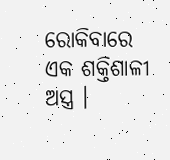ରୋକିବାରେ ଏକ ଶକ୍ତିଶାଳୀ ଅସ୍ତ୍ର ।